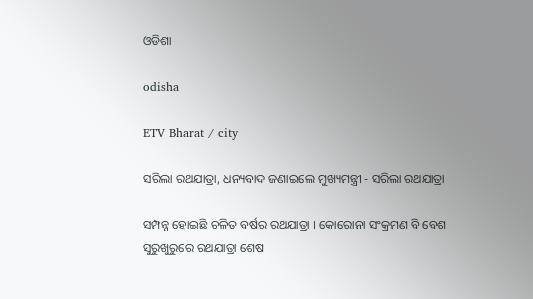ଓଡିଶା

odisha

ETV Bharat / city

ସରିଲା ରଥଯାତ୍ରା, ଧନ୍ୟବାଦ ଜଣାଇଲେ ମୁଖ୍ୟମନ୍ତ୍ରୀ - ସରିଲା ରଥଯାତ୍ରା

ସମ୍ପନ୍ନ ହୋଇଛି ଚଳିତ ବର୍ଷର ରଥଯାତ୍ରା । କୋରୋନା ସଂକ୍ରମଣ ବି ବେଶ ସୁରୁଖୁରୁରେ ରଥଯାତ୍ରା ଶେଷ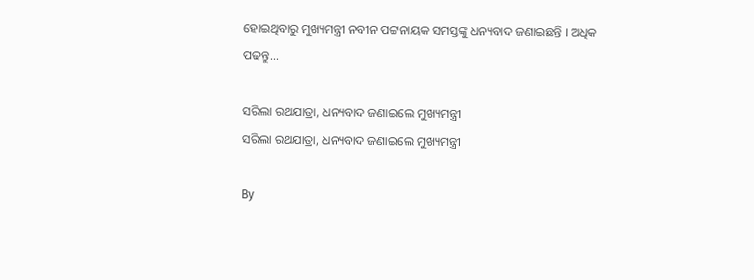ହୋଇଥିବାରୁ ମୁଖ୍ୟମନ୍ତ୍ରୀ ନବୀନ ପଟ୍ଟନାୟକ ସମସ୍ତଙ୍କୁ ଧନ୍ୟବାଦ ଜଣାଇଛନ୍ତି । ଅଧିକ ପଢନ୍ତୁ...

ସରିଲା ରଥଯାତ୍ରା, ଧନ୍ୟବାଦ ଜଣାଇଲେ ମୁଖ୍ୟମନ୍ତ୍ରୀ
ସରିଲା ରଥଯାତ୍ରା, ଧନ୍ୟବାଦ ଜଣାଇଲେ ମୁଖ୍ୟମନ୍ତ୍ରୀ

By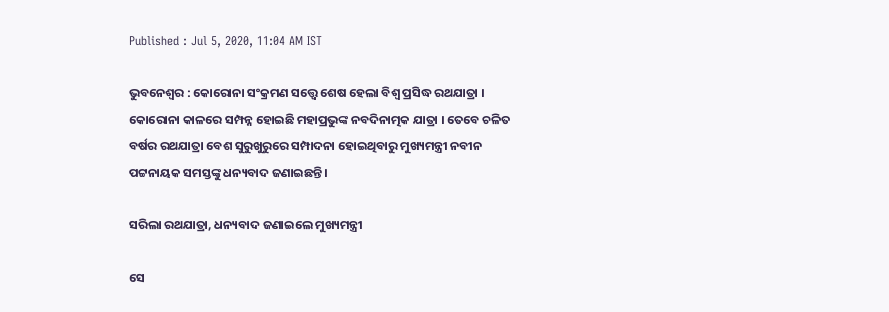Published : Jul 5, 2020, 11:04 AM IST

ଭୁବନେଶ୍ବର : କୋରୋନା ସଂକ୍ରମଣ ସତ୍ତ୍ବେ ଶେଷ ହେଲା ବିଶ୍ବ ପ୍ରସିଦ୍ଧ ରଥଯାତ୍ରା । କୋରୋନା କାଳରେ ସମ୍ପନ୍ନ ହୋଇଛି ମହାପ୍ରଭୁଙ୍କ ନବଦିନାତ୍ମକ ଯାତ୍ରା । ତେବେ ଚଳିତ ବର୍ଷର ରଥଯାତ୍ରା ବେଶ ସୁରୁଖୁରୁରେ ସମ୍ପାଦନା ହୋଇଥିବାରୁ ମୁଖ୍ୟମନ୍ତ୍ରୀ ନବୀନ ପଟ୍ଟନାୟକ ସମସ୍ତଙ୍କୁ ଧନ୍ୟବାଦ ଜଣାଇଛନ୍ତି ।

ସରିଲା ରଥଯାତ୍ରା, ଧନ୍ୟବାଦ ଜଣାଇଲେ ମୁଖ୍ୟମନ୍ତ୍ରୀ

ସେ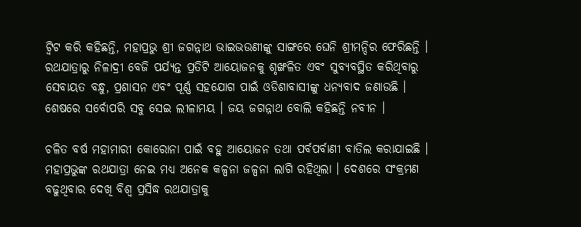ଟ୍ବିଟ କରି କହିଛନ୍ତି, ମହାପ୍ରଭୁ ଶ୍ରୀ ଜଗନ୍ନାଥ ଭାଇଭଉଣୀଙ୍କୁ ସାଙ୍ଗରେ ଘେନି ଶ୍ରୀମନ୍ଦିର ଫେରିଛନ୍ତି । ରଥଯାତ୍ରାରୁ ନିଳାଦ୍ରୀ ବେଜି ପର୍ଯ୍ୟନ୍ତ ପ୍ରତିଟି ଆୟୋଜନକୁ ଶୃଙ୍ଖଳିତ ଏବଂ ସୁବ୍ୟବସ୍ଥିତ କରିଥିବାରୁ ସେବାୟତ ବନ୍ଧୁ, ପ୍ରଶାସନ ଏବଂ ପୂର୍ଣ୍ଣ ସହଯୋଗ ପାଇଁ ଓଡିଶାବାସୀଙ୍କୁ ଧନ୍ୟବାଦ ଜଣାଉଛି । ଶେଷରେ ସର୍ବୋପରି ସବୁ ସେଇ ଲୀଳାମୟ । ଜୟ ଜଗନ୍ନାଥ ବୋଲି କହିଛନ୍ତି ନବୀନ ।

ଚଳିତ ବର୍ଷ ମହାମାରୀ କୋରୋନା ପାଇଁ ବହୁ ଆୟୋଜନ ତଥା ପର୍ବପର୍ବାଣୀ ବାତିଲ କରାଯାଇଛି । ମହାପ୍ରଭୁଙ୍କ ରଥଯାତ୍ରା ନେଇ ମଧ୍ୟ ଅନେକ କଳ୍ପନା ଜଳ୍ପନା ଲାଗି ରହିଥିଲା । ଦେଶରେ ସଂକ୍ରମଣ ବଢୁଥିବାର ଦେଖି ବିଶ୍ବ ପ୍ରସିଦ୍ଧ ରଥଯାତ୍ରାକୁ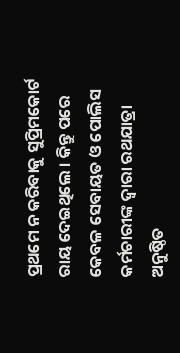ପ୍ରଥମେ ନ କରିବାକୁ ସୁପ୍ରିମକୋର୍ଟ ରାୟ ଦେଇଥିଲେ । କିନ୍ତୁ ପରେ କେବଳ ସେବାୟତ ଓ ପୋଲିସ କର୍ମଚାରୀଙ୍କ ଦ୍ବାରା ରଥଯାତ୍ରା ଅନୁଷ୍ଠିତ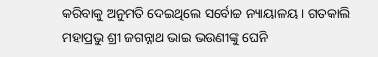କରିବାକୁ ଅନୁମତି ଦେଇଥିଲେ ସର୍ବୋଚ୍ଚ ନ୍ୟାୟାଳୟ । ଗତକାଲି ମହାପ୍ରଭୁ ଶ୍ରୀ ଜଗନ୍ନାଥ ଭାଇ ଭଉଣୀଙ୍କୁ ଘେନି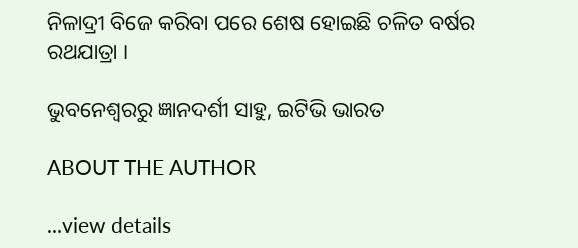ନିଳାଦ୍ରୀ ବିଜେ କରିବା ପରେ ଶେଷ ହୋଇଛି ଚଳିତ ବର୍ଷର ରଥଯାତ୍ରା ।

ଭୁବନେଶ୍ବରରୁ ଜ୍ଞାନଦର୍ଶୀ ସାହୁ, ଇଟିଭି ଭାରତ

ABOUT THE AUTHOR

...view details